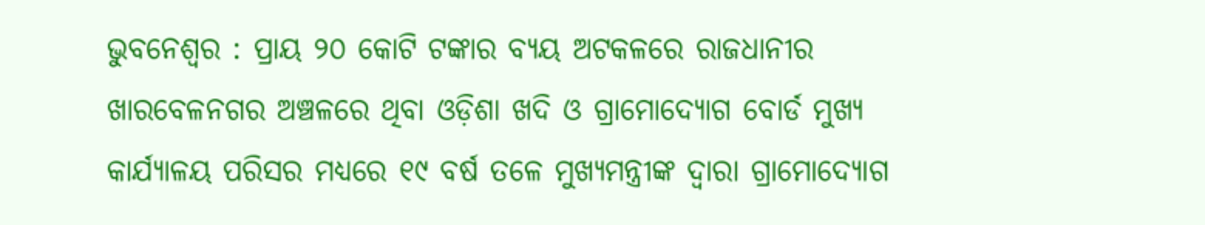ଭୁବନେଶ୍ୱର : ପ୍ରାୟ ୨୦ କୋଟି ଟଙ୍କାର ବ୍ୟୟ ଅଟକଳରେ ରାଜଧାନୀର ଖାରବେଳନଗର ଅଞ୍ଚଳରେ ଥିବା ଓଡ଼ିଶା ଖଦି ଓ ଗ୍ରାମୋଦ୍ୟୋଗ ବୋର୍ଡ ମୁଖ୍ୟ କାର୍ଯ୍ୟାଳୟ ପରିସର ମଧ୍ୟରେ ୧୯ ବର୍ଷ ତଳେ ମୁଖ୍ୟମନ୍ତ୍ରୀଙ୍କ ଦ୍ୱାରା ଗ୍ରାମୋଦ୍ୟୋଗ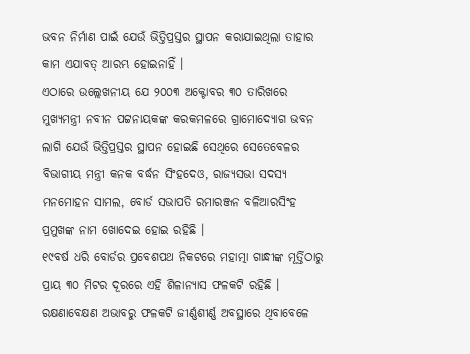ଭବନ ନିର୍ମାଣ ପାଇଁ ଯେଉଁ ଭିତ୍ତିପ୍ରସ୍ତର ସ୍ଥାପନ କରାଯାଇଥିଲା ତାହାର କାମ ଏଯାବତ୍ ଆରମ୍ଭ ହୋଇନାହିଁ ।
ଏଠାରେ ଉଲ୍ଲେଖନୀୟ ଯେ ୨୦୦୩ ଅକ୍ଟୋବର ୩୦ ତାରିଖରେ ମୁଖ୍ୟମନ୍ତ୍ରୀ ନବୀନ ପଟ୍ଟନାୟକଙ୍କ କରକମଳରେ ଗ୍ରାମୋଦ୍ୟୋଗ ଭବନ ଲାଗି ଯେଉଁ ଭିତ୍ତିପ୍ରସ୍ତର ସ୍ଥାପନ ହୋଇଛି ସେଥିରେ ସେତେବେଳର ବିଭାଗୀୟ ମନ୍ତ୍ରୀ କନକ ବର୍ଦ୍ଧନ ସିଂହଦେଓ, ରାଜ୍ୟସଭା ସଦସ୍ୟ ମନମୋହନ ସାମଲ, ବୋର୍ଡ ସଭାପତି ରମାରଞ୍ଜନ ବଳିଆରସିଂହ ପ୍ରମୁଖଙ୍କ ନାମ ଖୋଦେଇ ହୋଇ ରହିଛି ।
୧୯ବର୍ଷ ଧରି ବୋର୍ଡର ପ୍ରବେଶପଥ ନିକଟରେ ମହାତ୍ମା ଗାନ୍ଧୀଙ୍କ ମୂର୍ତ୍ତିଠାରୁ ପ୍ରାୟ ୩୦ ମିଟର ଦୂରରେ ଏହି ଶିଳାନ୍ୟାସ ଫଳକଟି ରହିଛି । ରକ୍ଷଣାବେକ୍ଷଣ ଅଭାବରୁ ଫଳକଟି ଜୀର୍ଣ୍ଣଶୀର୍ଣ୍ଣ ଅବସ୍ଥାରେ ଥିବାବେଳେ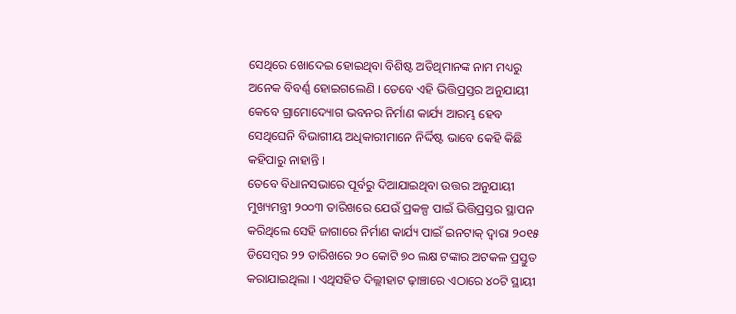ସେଥିରେ ଖୋଦେଇ ହୋଇଥିବା ବିଶିଷ୍ଟ ଅତିଥିମାନଙ୍କ ନାମ ମଧ୍ୟରୁ ଅନେକ ବିବର୍ଣ୍ଣ ହୋଇଗଲେଣି । ତେବେ ଏହି ଭିତ୍ତିପ୍ରସ୍ତର ଅନୁଯାୟୀ କେବେ ଗ୍ରାମୋଦ୍ୟୋଗ ଭବନର ନିର୍ମାଣ କାର୍ଯ୍ୟ ଆରମ୍ଭ ହେବ ସେଥିଘେନି ବିଭାଗୀୟ ଅଧିକାରୀମାନେ ନିର୍ଦ୍ଦିଷ୍ଟ ଭାବେ କେହି କିଛି କହିପାରୁ ନାହାନ୍ତି ।
ତେବେ ବିଧାନସଭାରେ ପୂର୍ବରୁ ଦିଆଯାଇଥିବା ଉତ୍ତର ଅନୁଯାୟୀ ମୁଖ୍ୟମନ୍ତ୍ରୀ ୨୦୦୩ ତାରିଖରେ ଯେଉଁ ପ୍ରକଳ୍ପ ପାଇଁ ଭିତ୍ତିପ୍ରସ୍ତର ସ୍ଥାପନ କରିଥିଲେ ସେହି ଜାଗାରେ ନିର୍ମାଣ କାର୍ଯ୍ୟ ପାଇଁ ଇନଟାକ୍ ଦ୍ୱାରା ୨୦୧୫ ଡିସେମ୍ବର ୨୨ ତାରିଖରେ ୨୦ କୋଟି ୭୦ ଲକ୍ଷ ଟଙ୍କାର ଅଟକଳ ପ୍ରସ୍ତୁତ କରାଯାଇଥିଲା । ଏଥିସହିତ ଦିଲ୍ଲୀହାଟ ଢ଼ାଞ୍ଚାରେ ଏଠାରେ ୪୦ଟି ସ୍ଥାୟୀ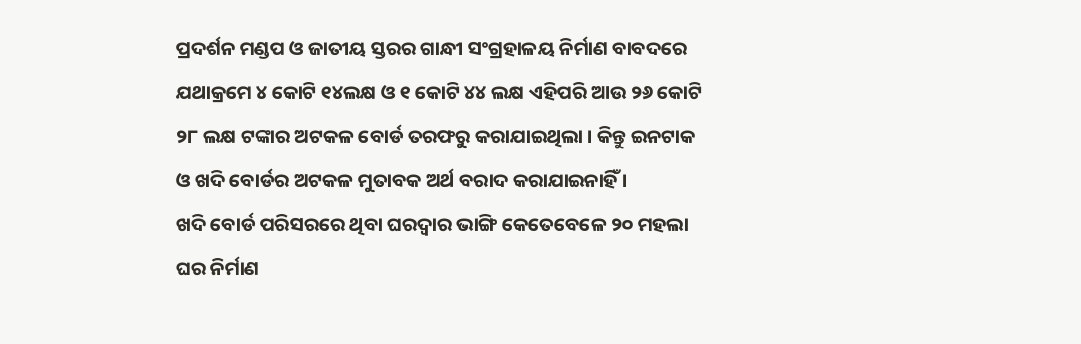ପ୍ରଦର୍ଶନ ମଣ୍ଡପ ଓ ଜାତୀୟ ସ୍ତରର ଗାନ୍ଧୀ ସଂଗ୍ରହାଳୟ ନିର୍ମାଣ ବାବଦରେ ଯଥାକ୍ରମେ ୪ କୋଟି ୧୪ଲକ୍ଷ ଓ ୧ କୋଟି ୪୪ ଲକ୍ଷ ଏହିପରି ଆଉ ୨୬ କୋଟି ୨୮ ଲକ୍ଷ ଟଙ୍କାର ଅଟକଳ ବୋର୍ଡ ତରଫରୁ କରାଯାଇଥିଲା । କିନ୍ତୁ ଇନଟାକ ଓ ଖଦି ବୋର୍ଡର ଅଟକଳ ମୁତାବକ ଅର୍ଥ ବରାଦ କରାଯାଇନାହିଁ ।
ଖଦି ବୋର୍ଡ ପରିସରରେ ଥିବା ଘରଦ୍ୱାର ଭାଙ୍ଗି କେତେବେଳେ ୨୦ ମହଲା ଘର ନିର୍ମାଣ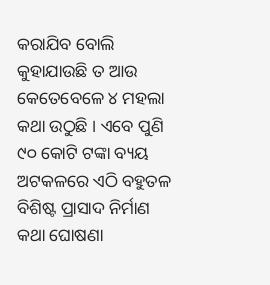କରାଯିବ ବୋଲି କୁହାଯାଉଛି ତ ଆଉ କେତେବେଳେ ୪ ମହଲା କଥା ଉଠୁଛି । ଏବେ ପୁଣି ୯୦ କୋଟି ଟଙ୍କା ବ୍ୟୟ ଅଟକଳରେ ଏଠି ବହୁତଳ ବିଶିଷ୍ଟ ପ୍ରାସାଦ ନିର୍ମାଣ କଥା ଘୋଷଣା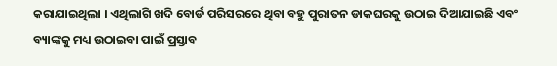କରାଯାଇଥିଲା । ଏଥିଲାଗି ଖଦି ବୋର୍ଡ ପରିସରରେ ଥିବା ବହୁ ପୁରାତନ ଡାକଘରକୁ ଉଠାଇ ଦିଆଯାଇଛି ଏବଂ ବ୍ୟାଙ୍କକୁ ମଧ୍ୟ ଉଠାଇବା ପାଇଁ ପ୍ରସ୍ତାବ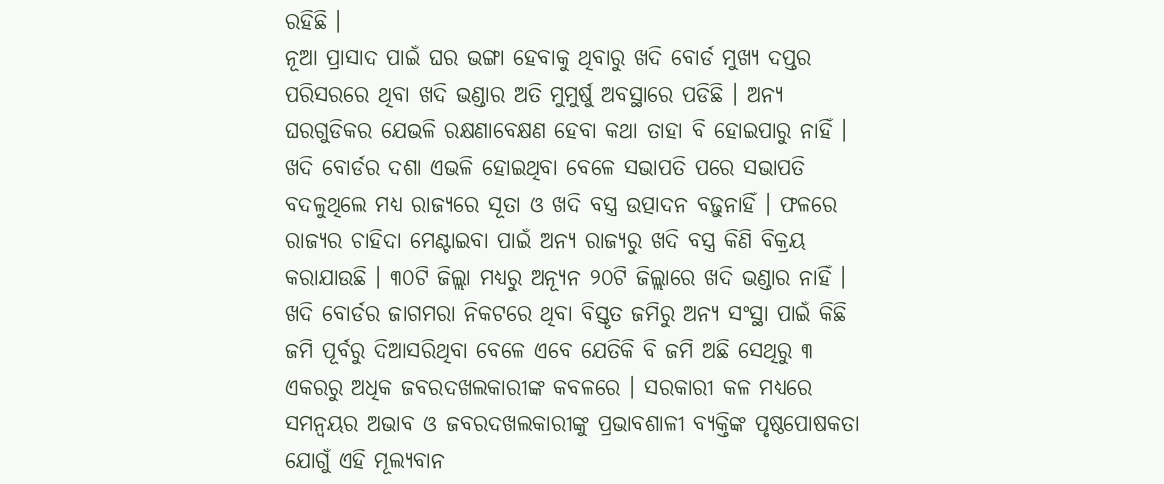ରହିଛି ।
ନୂଆ ପ୍ରାସାଦ ପାଇଁ ଘର ଭଙ୍ଗା ହେବାକୁ ଥିବାରୁ ଖଦି ବୋର୍ଡ ମୁଖ୍ୟ ଦପ୍ତର ପରିସରରେ ଥିବା ଖଦି ଭଣ୍ଡାର ଅତି ମୁମୁର୍ଷୁ ଅବସ୍ଥାରେ ପଡିଛି । ଅନ୍ୟ ଘରଗୁଡିକର ଯେଭଳି ରକ୍ଷଣାବେକ୍ଷଣ ହେବା କଥା ତାହା ବି ହୋଇପାରୁ ନାହିଁ । ଖଦି ବୋର୍ଡର ଦଶା ଏଭଳି ହୋଇଥିବା ବେଳେ ସଭାପତି ପରେ ସଭାପତି ବଦଳୁଥିଲେ ମଧ୍ୟ ରାଜ୍ୟରେ ସୂତା ଓ ଖଦି ବସ୍ତ୍ର ଉତ୍ପାଦନ ବଢ଼ୁନାହିଁ । ଫଳରେ ରାଜ୍ୟର ଚାହିଦା ମେଣ୍ଟାଇବା ପାଇଁ ଅନ୍ୟ ରାଜ୍ୟରୁ ଖଦି ବସ୍ତ୍ର କିଣି ବିକ୍ରୟ କରାଯାଉଛି । ୩୦ଟି ଜିଲ୍ଲା ମଧ୍ୟରୁ ଅନ୍ୟୂନ ୨୦ଟି ଜିଲ୍ଲାରେ ଖଦି ଭଣ୍ଡାର ନାହିଁ ।
ଖଦି ବୋର୍ଡର ଜାଗମରା ନିକଟରେ ଥିବା ବିସ୍ତୃତ ଜମିରୁ ଅନ୍ୟ ସଂସ୍ଥା ପାଇଁ କିଛି ଜମି ପୂର୍ବରୁ ଦିଆସରିଥିବା ବେଳେ ଏବେ ଯେତିକି ବି ଜମି ଅଛି ସେଥିରୁ ୩ ଏକରରୁ ଅଧିକ ଜବରଦଖଲକାରୀଙ୍କ କବଳରେ । ସରକାରୀ କଳ ମଧ୍ୟରେ ସମନ୍ୱୟର ଅଭାବ ଓ ଜବରଦଖଲକାରୀଙ୍କୁ ପ୍ରଭାବଶାଳୀ ବ୍ୟକ୍ତିଙ୍କ ପୃଷ୍ଠପୋଷକତା ଯୋଗୁଁ ଏହି ମୂଲ୍ୟବାନ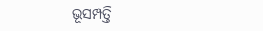ଭୂସମ୍ପତ୍ତି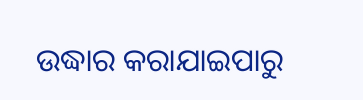ଉଦ୍ଧାର କରାଯାଇପାରୁ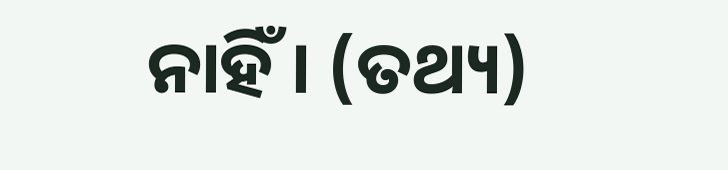ନାହିଁ । (ତଥ୍ୟ)